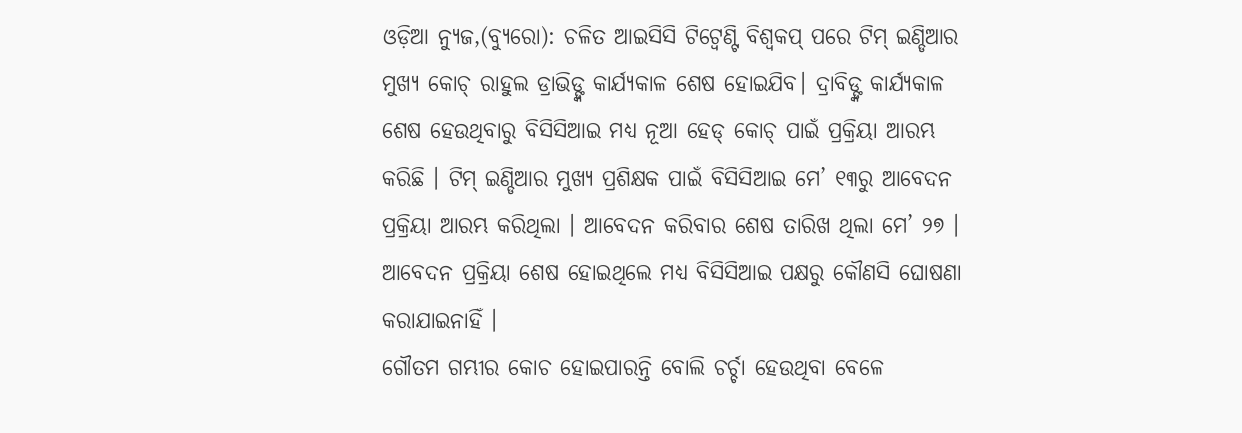ଓଡ଼ିଆ ନ୍ୟୁଜ,(ବ୍ୟୁରୋ): ଚଳିତ ଆଇସିସି ଟିଟ୍ୱେଣ୍ଟି ବିଶ୍ୱକପ୍ ପରେ ଟିମ୍ ଇଣ୍ଡିଆର ମୁଖ୍ୟ କୋଚ୍ ରାହୁଲ ଡ୍ରାଭିଡ୍ଙ୍କ କାର୍ଯ୍ୟକାଳ ଶେଷ ହୋଇଯିବ। ଦ୍ରାବିଡ୍ଙ୍କ କାର୍ଯ୍ୟକାଳ ଶେଷ ହେଉଥିବାରୁ ବିସିସିଆଇ ମଧ୍ୟ ନୂଆ ହେଡ୍ କୋଚ୍ ପାଇଁ ପ୍ରକ୍ରିୟା ଆରମ୍ଭ କରିଛି । ଟିମ୍ ଇଣ୍ଡିଆର ମୁଖ୍ୟ ପ୍ରଶିକ୍ଷକ ପାଇଁ ବିସିସିଆଇ ମେ’ ୧୩ରୁ ଆବେଦନ ପ୍ରକ୍ରିୟା ଆରମ୍ଭ କରିଥିଲା । ଆବେଦନ କରିବାର ଶେଷ ତାରିଖ ଥିଲା ମେ’ ୨୭ । ଆବେଦନ ପ୍ରକ୍ରିୟା ଶେଷ ହୋଇଥିଲେ ମଧ୍ୟ ବିସିସିଆଇ ପକ୍ଷରୁ କୌଣସି ଘୋଷଣା କରାଯାଇନାହିଁ ।
ଗୌତମ ଗମ୍ଭୀର କୋଚ ହୋଇପାରନ୍ତି ବୋଲି ଚର୍ଚ୍ଚା ହେଉଥିବା ବେଳେ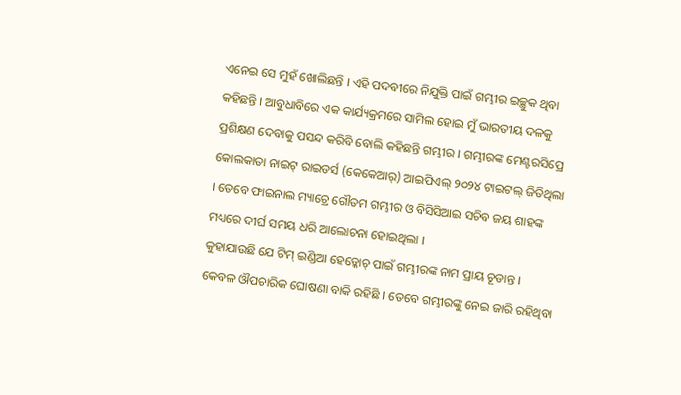ଏନେଇ ସେ ମୁହଁ ଖୋଲିଛନ୍ତି । ଏହି ପଦବୀରେ ନିଯୁକ୍ତି ପାଇଁ ଗମ୍ଭୀର ଇଚ୍ଛୁକ ଥିବା କହିଛନ୍ତି । ଆବୁଧାବିରେ ଏକ କାର୍ଯ୍ୟକ୍ରମରେ ସାମିଲ ହୋଇ ମୁଁ ଭାରତୀୟ ଦଳକୁ ପ୍ରଶିକ୍ଷଣ ଦେବାକୁ ପସନ୍ଦ କରିବି ବୋଲି କହିଛନ୍ତି ଗମ୍ଭୀର । ଗମ୍ଭୀରଙ୍କ ମେଣ୍ଟରସିପ୍ରେ କୋଲକାତା ନାଇଟ୍ ରାଇଡର୍ସ (କେକେଆର୍) ଆଇପିଏଲ୍ ୨୦୨୪ ଟାଇଟଲ୍ ଜିତିଥିଲା । ତେବେ ଫାଇନାଲ ମ୍ୟାଚ୍ରେ ଗୌତମ ଗମ୍ଭୀର ଓ ବିସିସିଆଇ ସଚିବ ଜୟ ଶାହଙ୍କ ମଧ୍ୟରେ ଦୀର୍ଘ ସମୟ ଧରି ଆଲୋଚନା ହୋଇଥିଲା ।
କୁହାଯାଉଛି ଯେ ଟିମ୍ ଇଣ୍ଡିଆ ହେଡ୍କୋଚ୍ ପାଇଁ ଗମ୍ଭୀରଙ୍କ ନାମ ପ୍ରାୟ ଚୂଡାନ୍ତ । କେବଳ ଔପଚାରିକ ଘୋଷଣା ବାକି ରହିଛି । ତେବେ ଗମ୍ଭୀରଙ୍କୁ ନେଇ ଜାରି ରହିଥିବା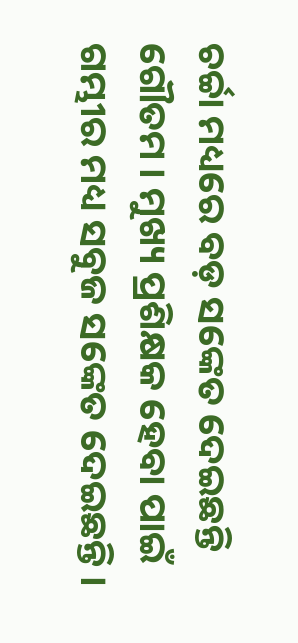ଚର୍ଚ୍ଚା ମଧ୍ୟରେ ବଡ଼ ସଙ୍କେତ ଦେଇଛନ୍ତି ଗୌତମ । ମୁଖ୍ୟ ପ୍ରଶିକ୍ଷକ ହେବା ପାଇଁ ଗମ୍ଭୀର ମଧ୍ୟ ସବୁଜ ସଙ୍କେତ ଦେଇଛନ୍ତି ।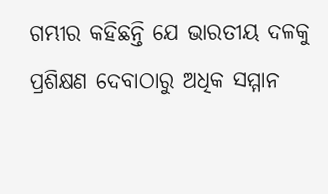ଗମ୍ଭୀର କହିଛନ୍ତି ଯେ ଭାରତୀୟ ଦଳକୁ ପ୍ରଶିକ୍ଷଣ ଦେବାଠାରୁ ଅଧିକ ସମ୍ମାନ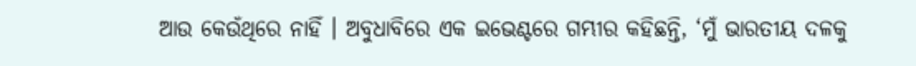ଆଉ କେଉଁଥିରେ ନାହିଁ । ଅବୁଧାବିରେ ଏକ ଇଭେଣ୍ଟରେ ଗମ୍ଭୀର କହିଛନ୍ତି, ‘ମୁଁ ଭାରତୀୟ ଦଳକୁ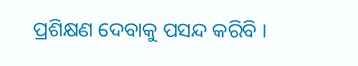ପ୍ରଶିକ୍ଷଣ ଦେବାକୁ ପସନ୍ଦ କରିବି ।